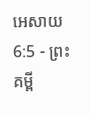អេសាយ 6:5 - ព្រះគម្ពី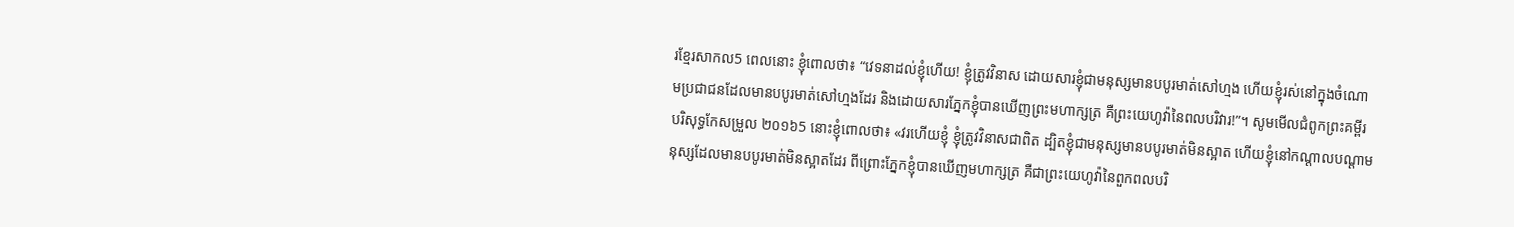រខ្មែរសាកល5 ពេលនោះ ខ្ញុំពោលថា៖ “វេទនាដល់ខ្ញុំហើយ! ខ្ញុំត្រូវវិនាស ដោយសារខ្ញុំជាមនុស្សមានបបូរមាត់សៅហ្មង ហើយខ្ញុំរស់នៅក្នុងចំណោមប្រជាជនដែលមានបបូរមាត់សៅហ្មងដែរ និងដោយសារភ្នែកខ្ញុំបានឃើញព្រះមហាក្សត្រ គឺព្រះយេហូវ៉ានៃពលបរិវារ!”។ សូមមើលជំពូកព្រះគម្ពីរបរិសុទ្ធកែសម្រួល ២០១៦5 នោះខ្ញុំពោលថា៖ «វរហើយខ្ញុំ ខ្ញុំត្រូវវិនាសជាពិត ដ្បិតខ្ញុំជាមនុស្សមានបបូរមាត់មិនស្អាត ហើយខ្ញុំនៅកណ្ដាលបណ្ដាមនុស្សដែលមានបបូរមាត់មិនស្អាតដែរ ពីព្រោះភ្នែកខ្ញុំបានឃើញមហាក្សត្រ គឺជាព្រះយេហូវ៉ានៃពួកពលបរិ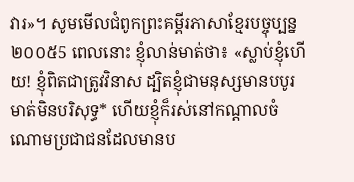វារ»។ សូមមើលជំពូកព្រះគម្ពីរភាសាខ្មែរបច្ចុប្បន្ន ២០០៥5 ពេលនោះ ខ្ញុំលាន់មាត់ថា៖ «ស្លាប់ខ្ញុំហើយ! ខ្ញុំពិតជាត្រូវវិនាស ដ្បិតខ្ញុំជាមនុស្សមានបបូរមាត់មិនបរិសុទ្ធ* ហើយខ្ញុំក៏រស់នៅកណ្ដាលចំណោមប្រជាជនដែលមានប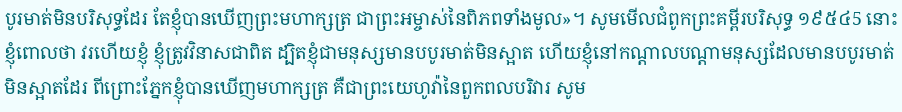បូរមាត់មិនបរិសុទ្ធដែរ តែខ្ញុំបានឃើញព្រះមហាក្សត្រ ជាព្រះអម្ចាស់នៃពិភពទាំងមូល»។ សូមមើលជំពូកព្រះគម្ពីរបរិសុទ្ធ ១៩៥៤5 នោះខ្ញុំពោលថា វរហើយខ្ញុំ ខ្ញុំត្រូវវិនាសជាពិត ដ្បិតខ្ញុំជាមនុស្សមានបបូរមាត់មិនស្អាត ហើយខ្ញុំនៅកណ្តាលបណ្តាមនុស្សដែលមានបបូរមាត់មិនស្អាតដែរ ពីព្រោះភ្នែកខ្ញុំបានឃើញមហាក្សត្រ គឺជាព្រះយេហូវ៉ានៃពួកពលបរិវារ សូម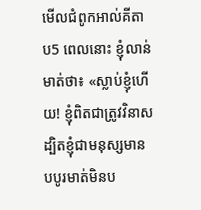មើលជំពូកអាល់គីតាប5 ពេលនោះ ខ្ញុំលាន់មាត់ថា៖ «ស្លាប់ខ្ញុំហើយ! ខ្ញុំពិតជាត្រូវវិនាស ដ្បិតខ្ញុំជាមនុស្សមានបបូរមាត់មិនប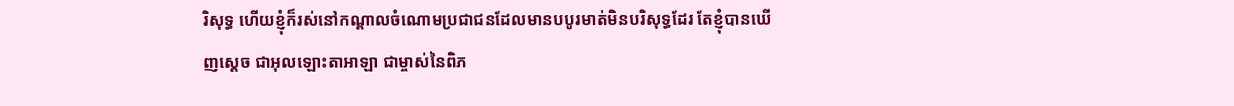រិសុទ្ធ ហើយខ្ញុំក៏រស់នៅកណ្ដាលចំណោមប្រជាជនដែលមានបបូរមាត់មិនបរិសុទ្ធដែរ តែខ្ញុំបានឃើញស្តេច ជាអុលឡោះតាអាឡា ជាម្ចាស់នៃពិភ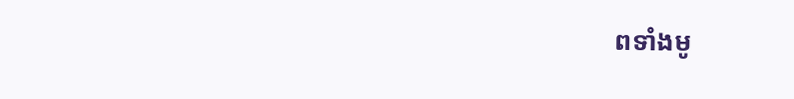ពទាំងមូ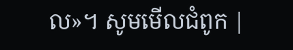ល»។ សូមមើលជំពូក |